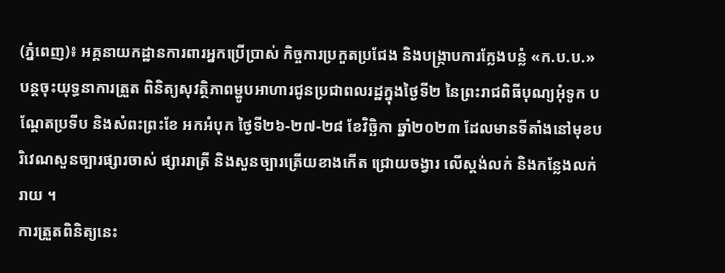(ភ្នំពេញ)៖ អគ្គនាយកដ្ឋានការពារអ្នកប្រើប្រាស់ កិច្ចការប្រកួតប្រជែង និងបង្ក្រាបការក្លែងបន្លំ «ក.ប.ប.» បន្តចុះយុទ្ធនាការត្រួត ពិនិត្យសុវត្ថិភាពម្ហូបអាហារជូនប្រជាពលរដ្ឋក្នុងថ្ងៃទី២ នៃព្រះរាជពិធីបុណ្យអុំទូក បណ្តែតប្រទីប និងសំពះព្រះខែ អកអំបុក ថ្ងៃទី២៦-២៧-២៨ ខែវិច្ឆិកា ឆ្នាំ២០២៣ ដែលមានទីតាំងនៅមុខបរិវេណសួនច្បារផ្សារចាស់ ផ្សាររាត្រី និងសួនច្បារត្រើយខាងកើត ជ្រោយចង្វារ លើស្តង់លក់ និងកន្លែងលក់រាយ ។
ការត្រួតពិនិត្យនេះ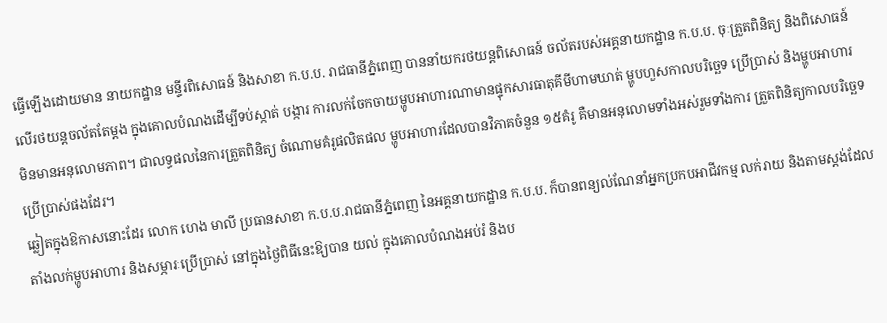ធ្វើឡើងដោយមាន នាយកដ្ឋាន មន្ទីរពិសោធន៍ និងសាខា ក.ប.ប. រាជធានីភ្នំពេញ បាននាំយករថយន្តពិសោធន៍ ចល័តរបស់អគ្គនាយកដ្ឋាន ក.ប.ប. ចុៈត្រួតពិនិត្យ និងពិសោធន៍លើរថយន្តចល័តតែម្តង ក្នុងគោលបំណងដើម្បីទប់ស្កាត់ បង្ការ ការលក់ចែកចាយម្ហូបអាហារណាមានផ្ទុកសារធាតុគីមីហាមឃាត់ ម្ហូបហួសកាលបរិច្ឆេទ ប្រើប្រាស់ និងម្ហូបអាហារ មិនមានអនុលោមភាព។ ជាលទ្ធផលនៃការត្រួតពិនិត្យ ចំណោមគំរូផលិតផល ម្ហូបអាហារដែលបានវិភាគចំនួន ១៥គំរូ គឺមានអនុលោមទាំងអស់រួមទាំងការ ត្រួតពិនិត្យកាលបរិច្ឆេទ ប្រើប្រាស់ផងដែរ។
ឆ្លៀតក្នុងឱកាសនោះដែរ លោក ហេង មាលី ប្រធានសាខា ក.ប.ប.រាជធានីភ្នំពេញ នៃអគ្គនាយកដ្ឋាន ក.ប.ប. ក៏បានពន្យល់ណែនាំអ្នកប្រកបអាជីវកម្ម លក់រាយ និងតាមស្តង់ដែលតាំងលក់ម្ហូបអាហារ និងសម្ភារៈប្រើប្រាស់ នៅក្នុងថ្ងៃពិធីនេះឱ្យបាន យល់ ក្នុងគោលបំណងអប់រំ និងប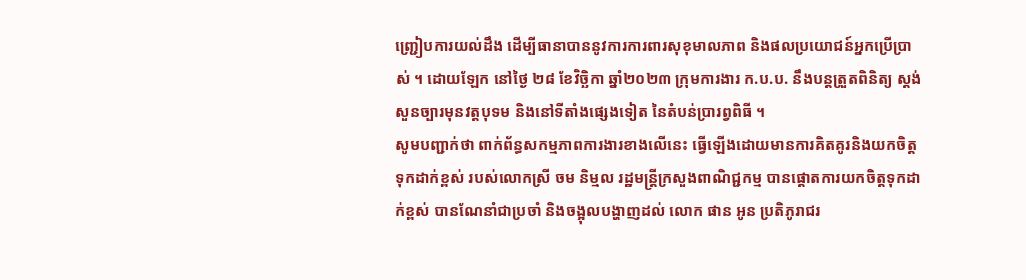ញ្រ្ជៀបការយល់ដឹង ដើម្បីធានាបាននូវការការពារសុខុមាលភាព និងផលប្រយោជន៍អ្នកប្រើប្រាស់ ។ ដោយឡែក នៅថ្ងៃ ២៨ ខែវិច្ឆិកា ឆ្នាំ២០២៣ ក្រុមការងារ ក.ប.ប. នឹងបន្តត្រួតពិនិត្យ ស្តង់សួនច្បារមុនវត្តបុទម និងនៅទីតាំងផ្សេងទៀត នៃតំបន់ប្រារព្វពិធី ។
សូមបញ្ជាក់ថា ពាក់ព័ន្ធសកម្មភាពការងារខាងលើនេះ ធ្វើឡើងដោយមានការគិតគូរនិងយកចិត្តទុកដាក់ខ្ពស់ របស់លោកស្រី ចម និម្មល រដ្ឋមន្ត្រីក្រសួងពាណិជ្ជកម្ម បានផ្តោតការយកចិត្តទុកដាក់ខ្ពស់ បានណែនាំជាប្រចាំ និងចង្អុលបង្ហាញដល់ លោក ផាន អូន ប្រតិភូរាជរ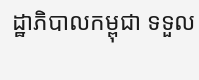ដ្ឋាភិបាលកម្ពុជា ទទួល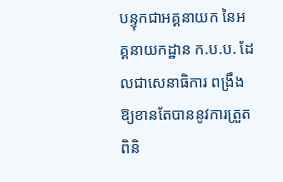បន្ទុកជាអគ្គនាយក នៃអគ្គនាយកដ្ឋាន ក.ប.ប. ដែលជាសេនាធិការ ពង្រឹងឱ្យខានតែបាននូវការត្រួតពិនិ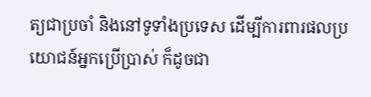ត្យជាប្រចាំ និងនៅទូទាំងប្រទេស ដើម្បីការពារផលប្រយោជន៍អ្នកប្រើប្រាស់ ក៏ដូចជា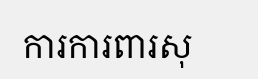ការការពារសុ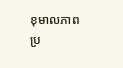ខុមាលភាពប្រ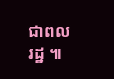ជាពលរដ្ឋ ៕